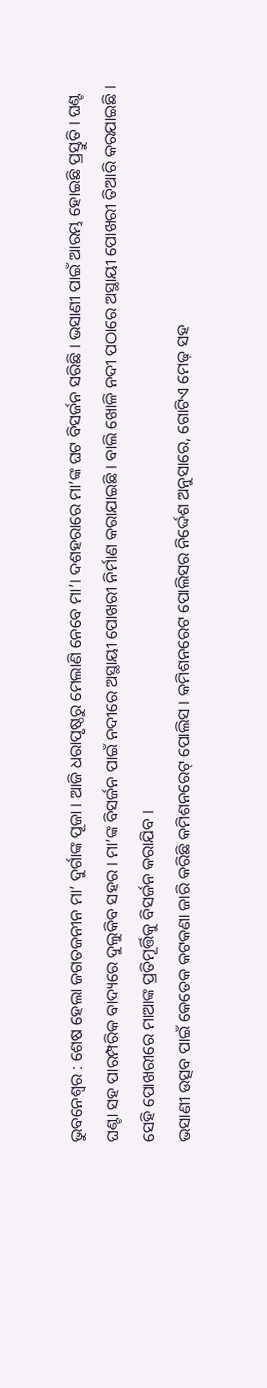ଭୁବନେଶ୍ୱର : ଶେଷ ହେଲା ଜଗତଜନୀନ ମା’ ଦୁର୍ଗାଙ୍କ ପୂଜା । ଆଜି ଧରାପୃଷ୍ଠରୁ ମେଲାଣି ନେବେ ମା’। ଦଶହରାରେ ମା’ଙ୍କ ଘଟ ବିସର୍ଜନ ସରିଛି । ଭସାଣୀ ପାଇଁ ଆରମ୍ଭ ହୋଇଛି ପ୍ରସ୍ତୁତି । ଘଣ୍ଟ ଘଣ୍ଟା ସହ ପାରମ୍ପରିକ ବାଦ୍ୟରେ ଦୁଲୁକିବ ସହର । ମା’ଙ୍କ ବିସର୍ଜନ ପାଇଁ ନଦୀରେ ଅସ୍ଥାୟୀ ପୋଖରୀ ନିର୍ମାଣ କରାଯାଇଛି । ବାଲି ଖୋଳି ନଦୀ ପଠାରେ ଅସ୍ଥାୟୀ ପୋଖରୀ ତିଆରି କରଯାଇଛି । ସେହି ପୋଖରୀରେ ମାଆଙ୍କ ପ୍ରତିମୂର୍ତ୍ତିକୁ ବିସର୍ଜନ କରାଯିବ ।
ଭସାଣୀ ଉତ୍ସବ ପାଇଁ କେତେକ କଟକଣା ଜାରି କରିଛି କମିଶନରେଟ୍ ପୋଲିସ । କମିଶନରେଟ ପୋଲିସର ନିର୍ଦ୍ଦେଶ ଅନୁସାରେ, ଗୋଟିଏ ମେଢ଼ ସହ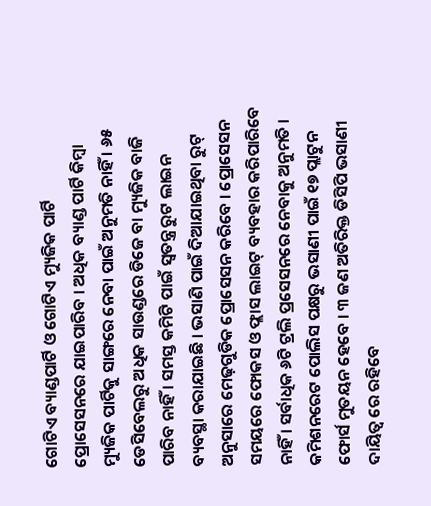ଗୋଟିଏ ବ୍ୟାଣ୍ଡପାର୍ଟି ଓ ଗୋଟିଏ ମ୍ୟୁଜିକ ପାର୍ଟି ପ୍ରୋସେସନରେ ଯାଇପାରିବ । ଅଧିକ ବ୍ୟାଣ୍ଡ ପାର୍ଟି କିମ୍ବା ମ୍ୟୁଜିକ ପାର୍ଟିକୁ ସାଙ୍ଗରେ ନେବା ପାଇଁ ଅନୁମତି ନାହିଁ । ୬୫ ଡେସିବେଲରୁ ଅଧିକ ସାଉଣ୍ଡରେ ଡିଜେ ବା ମ୍ୟୁଜିକ ବାଜି ପାରିବ ନାହିଁ । ସମସ୍ତ କମିଟି ପାଇଁ ସ୍ୱତନ୍ତ୍ର ରୁଟ ଲାଇନ ବ୍ୟବସ୍ଥା କରାଯାଇଛି । ଭସାଣି ପାଇଁ ଦିଆଯାଇଥିବା ରୁଟ୍ ଅନୁସାରେ ମେଢ଼ଗୁଡିକ ପ୍ରୋସେସନ କରିବେ । ପ୍ରୋସେସନ ସମୟରେ ଫୋକସ ଓ ଫ୍ଲାସ ଲାଇଟ୍ ବ୍ୟବହାର କରିପାରିବେ ନାହିଁ । ସର୍ବାଧିକ ୬ଟି ଟ୍ରଲି ପ୍ରସେସନରେ ନେବାକୁ ଅନୁମତି । କମିଶନରେଟ ପୋଲିସ ପକ୍ଷରୁ ଭସାଣୀ ପାଇଁ ୧୭ ପ୍ଲାଟୁନ ଫୋର୍ସ ମୁତୟନ ହେବେ । ୩ ଜଣ ଅତିରିକ୍ତ ଡିସିପି ଭସାଣୀ ଦାୟିତ୍ୱ ରେ ରହିବେ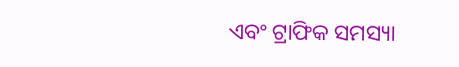ଏବଂ ଟ୍ରାଫିକ ସମସ୍ୟା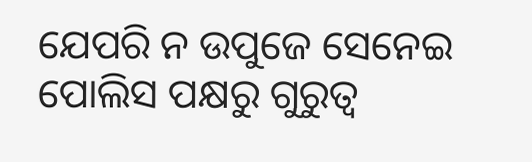ଯେପରି ନ ଉପୁଜେ ସେନେଇ ପୋଲିସ ପକ୍ଷରୁ ଗୁରୁତ୍ବ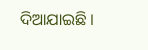ଦିଆଯାଇଛି ।